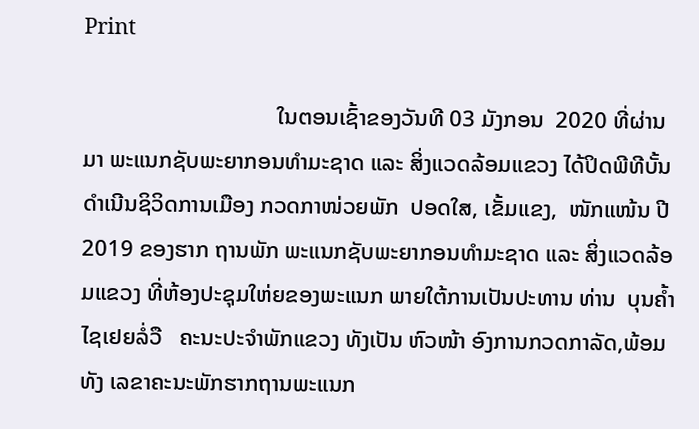Print

                                  ໃນຕອນເຊົ້າຂອງວັນທີ 03 ມັງກອນ  2020 ທີ່ຜ່ານມາ ພະແນກຊັບພະຍາກອນທຳມະຊາດ ແລະ ສິ່ງແວດລ້ອມແຂວງ ໄດ້ປິດພີທີບັ້ນດຳເນີນຊິວິດການເມືອງ ກວດກາໜ່ວຍພັກ  ປອດໃສ, ເຂັ້ມແຂງ,  ໜັກແໜ້ນ ປີ 2019 ຂອງຮາກ ຖານພັກ ພະແນກຊັບພະຍາກອນທຳມະຊາດ ແລະ ສິ່ງແວດລ້ອມແຂວງ ທີ່ຫ້ອງປະຊຸມໃຫ່ຍຂອງພະແນກ ພາຍໃຕ້ການເປັນປະທານ ທ່ານ  ບຸນຄໍ້າ ໄຊເຢຍລໍ່ວື   ຄະນະປະຈໍາພັກແຂວງ ທັງເປັນ ຫົວໜ້າ ອົງການກວດກາລັດ,ພ້ອມທັງ ເລຂາຄະນະພັກຮາກຖານພະແນກ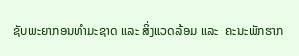ຊັບພະຍາກອນທຳມະຊາດ ແລະ ສິ່ງແວດລ້ອມ ແລະ  ຄະນະພັກຮາກ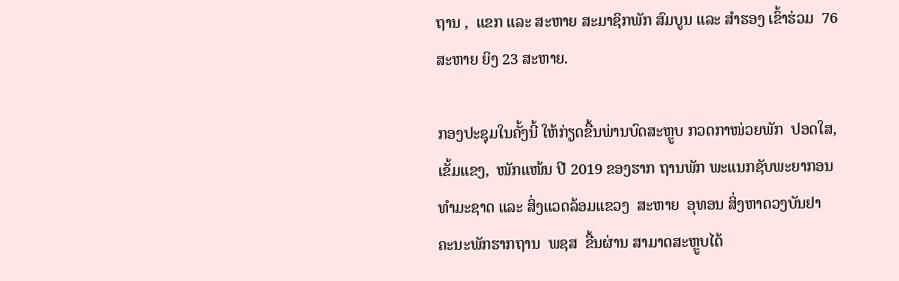ຖານ ,  ແຂກ ແລະ ສະຫາຍ ສະມາຊິກພັກ ສົມບູນ ແລະ ສໍາຮອງ ເຂົ້າຮ່ວມ  76 ສະຫາຍ ຍິງ 23 ສະຫາຍ.

ກອງປະຊຸມໃນຄັ້ງນີ້ ໃຫ້ກ່ຽດຂື້ນພ່ານບົດສະຫຼູບ ກວດກາໜ່ວຍພັກ  ປອດໃສ, ເຂັ້ມແຂງ,  ໜັກແໜ້ນ ປີ 2019 ຂອງຮາກ ຖານພັກ ພະແນກຊັບພະຍາກອນທຳມະຊາດ ແລະ ສິ່ງແວດລ້ອມແຂວງ  ສະຫາຍ  ອຸທອນ ສິ່ງຫາດວງບັນຢາ  ຄະນະພັກຮາກຖານ  ພຊສ  ຂື້ນຜ່ານ ສາມາດສະຫຼູບໄດ້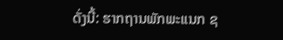ດັ່ງນີ້: ຮາກຖານພັກພະແນກ ຊ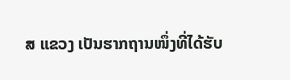ສ ແຂວງ ເປັນຮາກຖານໜຶ່ງທີ່ໄດ້ຮັບ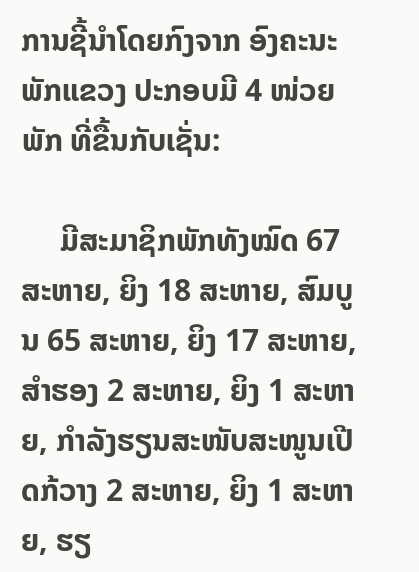ການຊີ້ນໍາໂດຍກົງຈາກ ອົງຄະນະພັກແຂວງ ປະກອບມີ 4 ໜ່ວຍພັກ ທີ່ຂື້ນກັບເຊັ່ນ:

     ມີສະມາຊິກພັກທັງໝົດ 67 ສະຫາຍ, ຍິງ 18 ສະຫາຍ, ສົມບູນ 65 ສະຫາຍ, ຍິງ 17 ສະຫາຍ, ສໍາຮອງ 2 ສະຫາຍ, ຍິງ 1 ສະຫາຍ, ກໍາລັງຮຽນສະໜັບສະໜູນເປີດກ້ວາງ 2 ສະຫາຍ, ຍິງ 1 ສະຫາຍ, ຮຽ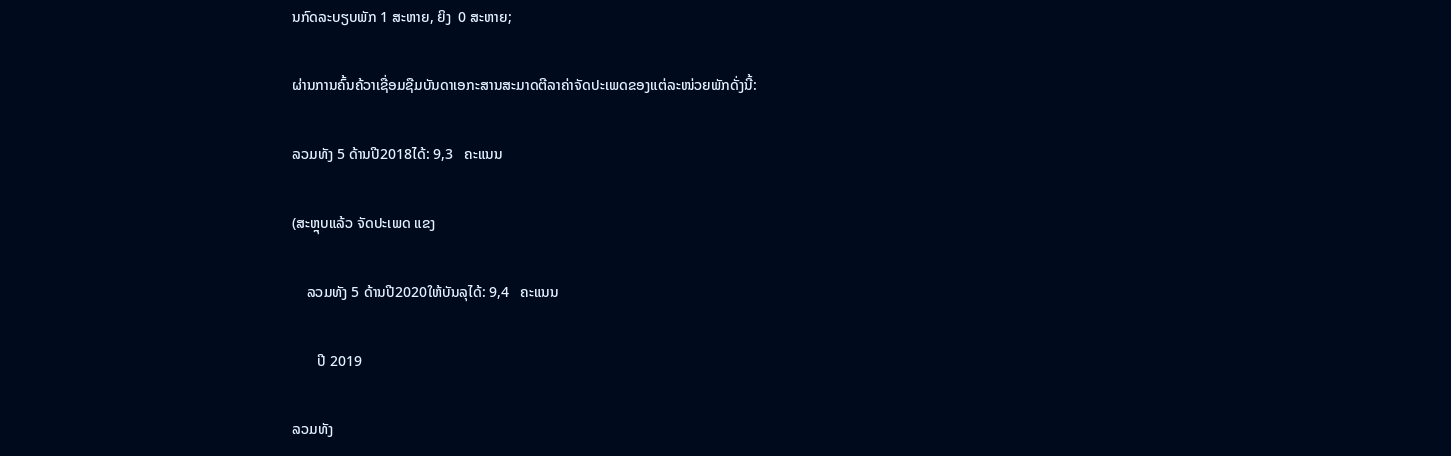ນກົດລະບຽບພັກ 1 ສະຫາຍ, ຍິງ  0 ສະຫາຍ;

ຜ່ານການຄົ້ນຄ້ວາເຊື່ອມຊືມບັນດາເອກະສານສະມາດຕີລາຄ່າຈັດປະເພດຂອງແຕ່ລະໜ່ວຍພັກດັ່ງນີ້:

ລວມທັງ 5 ດ້ານປີ2018ໄດ້: 9,3   ຄະແນນ

(ສະຫຼຸບແລ້ວ ຈັດປະເພດ ແຂງ

    ລວມທັງ 5 ດ້ານປີ2020ໃຫ້ບັນລຸໄດ້: 9,4   ຄະແນນ

       ປີ 2019

ລວມທັງ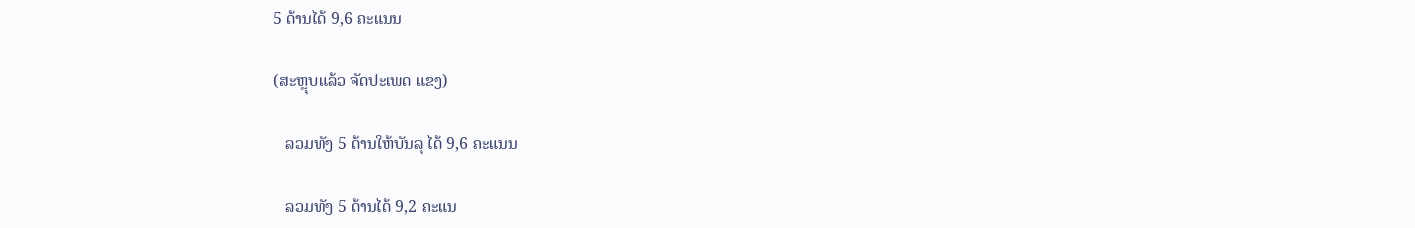5 ດ້ານໄດ້ 9,6 ຄະແນນ

(ສະຫຼຸບແລ້ວ ຈັດປະເພດ ແຂງ)

   ລວມທັງ 5 ດ້ານໃຫ້ບັນລຸ ໄດ້ 9,6 ຄະແນນ

   ລວມທັງ 5 ດ້ານໄດ້ 9,2 ຄະແນ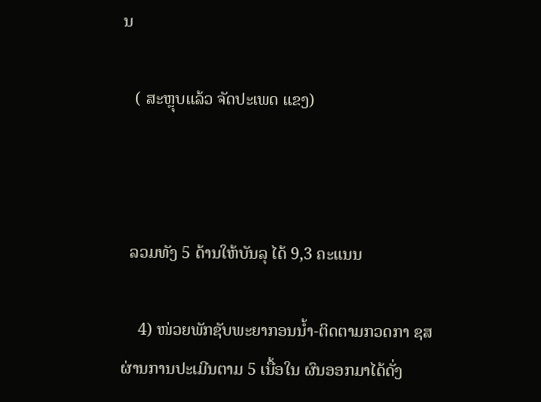ນ

   ( ສະຫຼຸບແລ້ວ ຈັດປະເພດ ແຂງ)



  ລວມທັງ 5 ດ້ານໃຫ້ບັນລຸ ໄດ້ 9,3 ຄະແນນ

    4) ໜ່ວຍພັກຊັບພະຍາກອນນໍ້າ-ຕິດຕາມກວດກາ ຊສ ຜ່ານການປະເມີນຕາມ 5 ເນື້ອໃນ ຜົນອອກມາໄດ້ດັ່ງ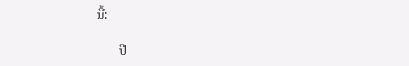ນີ້:

       ປີ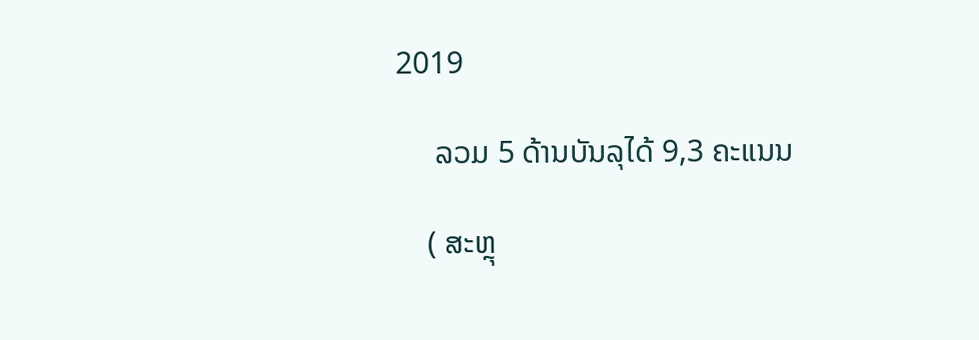2019

     ລວມ 5 ດ້ານບັນລຸໄດ້ 9,3 ຄະແນນ

    ( ສະຫຼຸ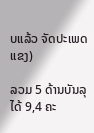ບແລ້ວ ຈັດປະເພດ ແຂງ)

ລວມ 5 ດ້ານບັນລຸໄດ້ 9,4 ຄະ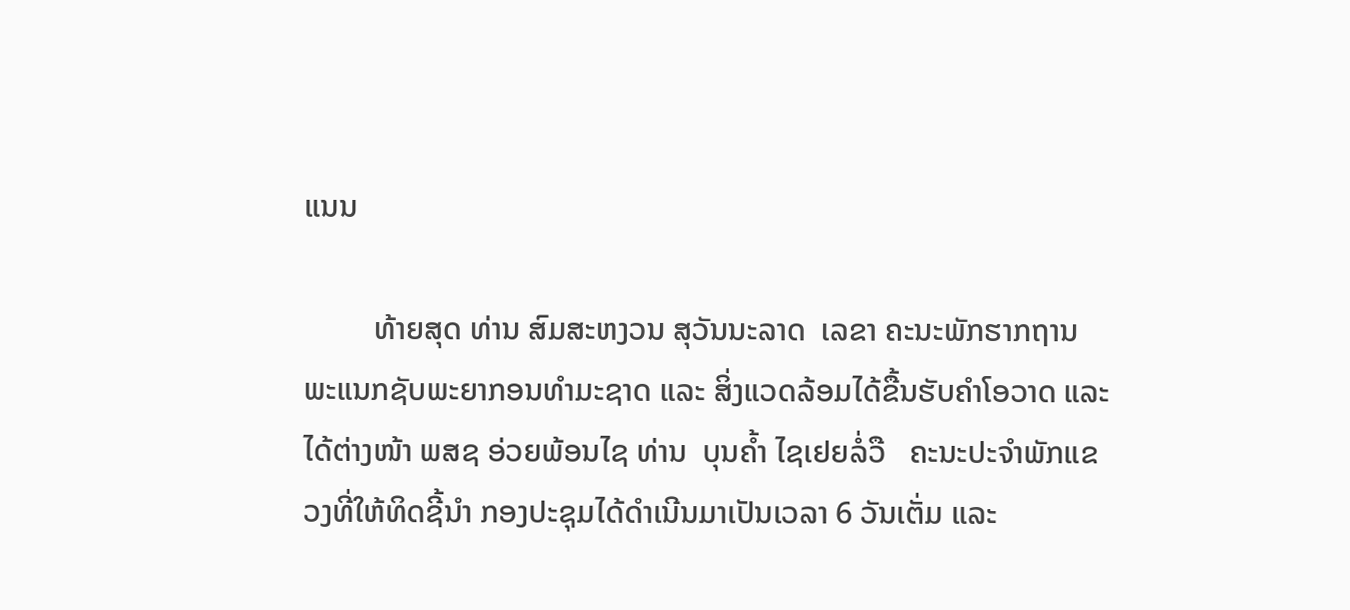ແນນ

         ທ້າຍສຸດ ທ່ານ ສົມສະຫງວນ ສຸວັນນະລາດ  ເລຂາ ຄະນະພັກຮາກຖານ ພະແນກຊັບພະຍາກອນທຳມະຊາດ ແລະ ສິ່ງແວດລ້ອມໄດ້ຂື້ນຮັບຄຳໂອວາດ ແລະ ໄດ້ຕ່າງໜ້າ ພສຊ ອ່ວຍພ້ອນໄຊ ທ່ານ  ບຸນຄໍ້າ ໄຊເຢຍລໍ່ວື   ຄະນະປະຈໍາພັກແຂວງທີ່ໃຫ້ທິດຊີ້ນຳ ກອງປະຊຸມໄດ້ດຳເນີນມາເປັນເວລາ 6 ວັນເຕັ່ມ ແລະ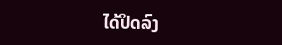ໄດ້ປິດລົງ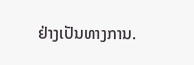ຢ່າງເປັນທາງການ.